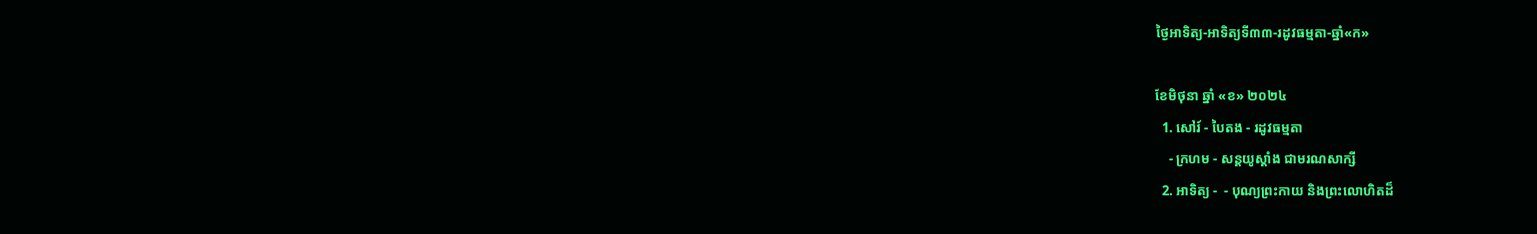ថ្ងៃអាទិត្យ-អាទិត្យទី៣៣-រដូវធម្មតា-ឆ្នាំ«ក»

ខែមិថុនា ឆ្នាំ «ខ» ២០២៤
  1. សៅរ៍ - បៃតង - រដូវធម្មតា
    - ក្រហម - សន្ដយូស្ដាំង ជាមរណសាក្សី
  2. អាទិត្យ -  - បុណ្យព្រះកាយ និងព្រះលោហិតដ៏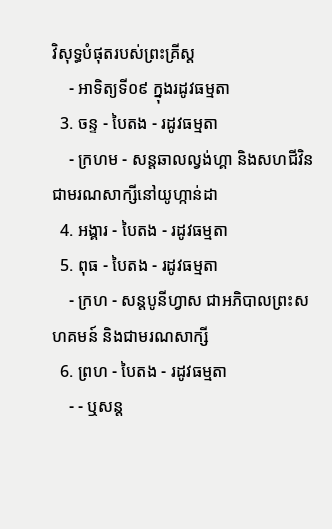វិសុទ្ធបំផុតរបស់ព្រះគ្រីស្ដ
    - អាទិត្យទី០៩ ក្នុងរដូវធម្មតា
  3. ចន្ទ - បៃតង - រដូវធម្មតា
    - ក្រហម - សន្ដឆាលល្វង់ហ្គា និងសហជីវិន ជាមរណសាក្សីនៅយូហ្កាន់ដា
  4. អង្គារ - បៃតង - រដូវធម្មតា
  5. ពុធ - បៃតង - រដូវធម្មតា
    - ក្រហ - សន្ដបូនីហ្វាស ជាអភិបាលព្រះសហគមន៍ និងជាមរណសាក្សី
  6. ព្រហ - បៃតង - រដូវធម្មតា
    - - ឬសន្ដ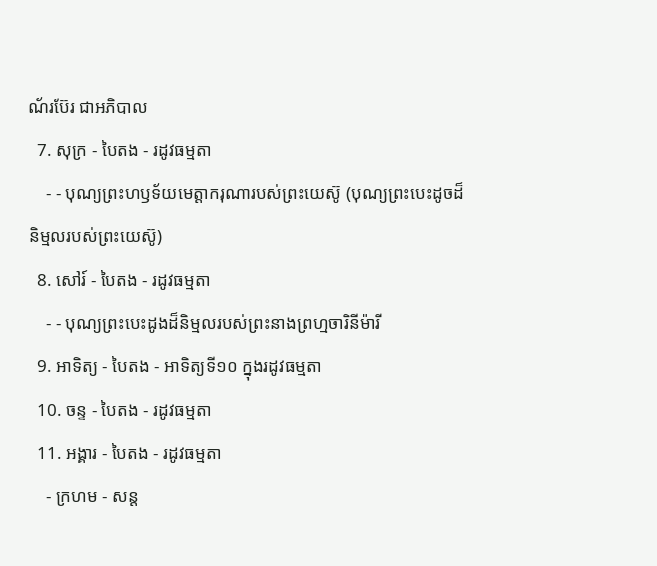ណ័រប៊ែរ ជាអភិបាល
  7. សុក្រ - បៃតង - រដូវធម្មតា
    - - បុណ្យព្រះហឫទ័យមេត្ដាករុណារបស់ព្រះយេស៊ូ (បុណ្យព្រះបេះដូចដ៏និម្មលរបស់ព្រះយេស៊ូ)
  8. សៅរ៍ - បៃតង - រដូវធម្មតា
    - - បុណ្យព្រះបេះដូងដ៏និម្មលរបស់ព្រះនាងព្រហ្មចារិនីម៉ារី
  9. អាទិត្យ - បៃតង - អាទិត្យទី១០ ក្នុងរដូវធម្មតា
  10. ចន្ទ - បៃតង - រដូវធម្មតា
  11. អង្គារ - បៃតង - រដូវធម្មតា
    - ក្រហម - សន្ដ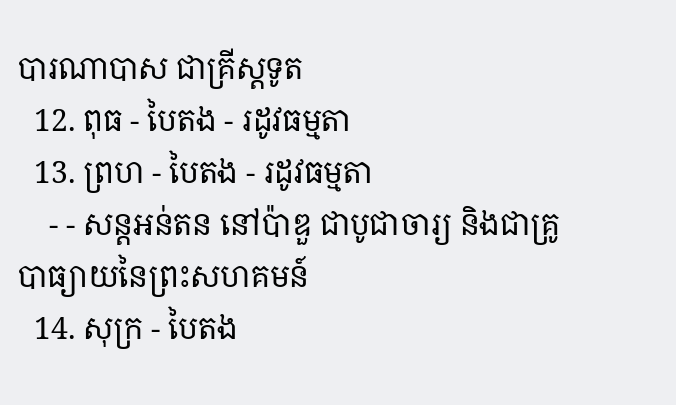បារណាបាស ជាគ្រីស្ដទូត
  12. ពុធ - បៃតង - រដូវធម្មតា
  13. ព្រហ - បៃតង - រដូវធម្មតា
    - - សន្ដអន់តន នៅប៉ាឌួ ជាបូជាចារ្យ និងជាគ្រូបាធ្យាយនៃព្រះសហគមន៍
  14. សុក្រ - បៃតង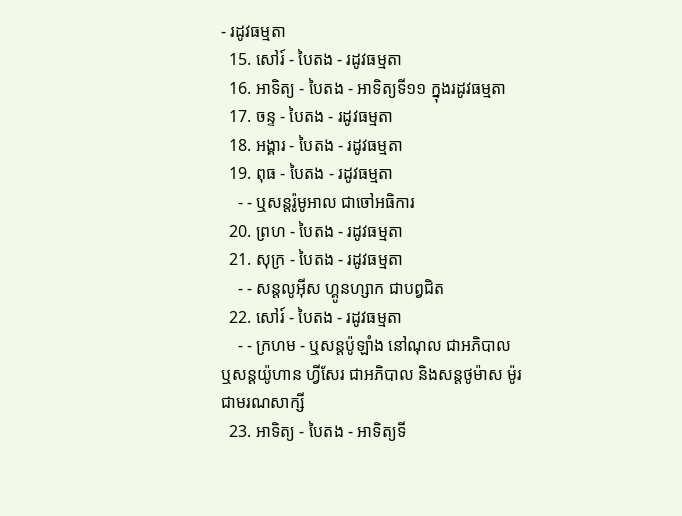- រដូវធម្មតា
  15. សៅរ៍ - បៃតង - រដូវធម្មតា
  16. អាទិត្យ - បៃតង - អាទិត្យទី១១ ក្នុងរដូវធម្មតា
  17. ចន្ទ - បៃតង - រដូវធម្មតា
  18. អង្គារ - បៃតង - រដូវធម្មតា
  19. ពុធ - បៃតង - រដូវធម្មតា
    - - ឬសន្ដរ៉ូមូអាល ជាចៅអធិការ
  20. ព្រហ - បៃតង - រដូវធម្មតា
  21. សុក្រ - បៃតង - រដូវធម្មតា
    - - សន្ដលូអ៊ីស ហ្គូនហ្សាក ជាបព្វជិត
  22. សៅរ៍ - បៃតង - រដូវធម្មតា
    - - ក្រហម - ឬសន្ដប៉ូឡាំង នៅណុល ជាអភិបាល ឬសន្ដយ៉ូហាន ហ្វីសែរ ជាអភិបាល និងសន្ដថូម៉ាស ម៉ូរ ជាមរណសាក្សី
  23. អាទិត្យ - បៃតង - អាទិត្យទី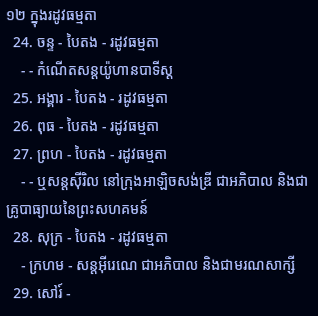១២ ក្នុងរដូវធម្មតា
  24. ចន្ទ - បៃតង - រដូវធម្មតា
    - - កំណើតសន្ដយ៉ូហានបាទីស្ដ
  25. អង្គារ - បៃតង - រដូវធម្មតា
  26. ពុធ - បៃតង - រដូវធម្មតា
  27. ព្រហ - បៃតង - រដូវធម្មតា
    - - ឬសន្ដស៊ីរិល នៅក្រុងអាឡិចសង់ឌ្រី ជាអភិបាល និងជាគ្រូបាធ្យាយនៃព្រះសហគមន៍
  28. សុក្រ - បៃតង - រដូវធម្មតា
    - ក្រហម - សន្ដអ៊ីរេណេ ជាអភិបាល និងជាមរណសាក្សី
  29. សៅរ៍ -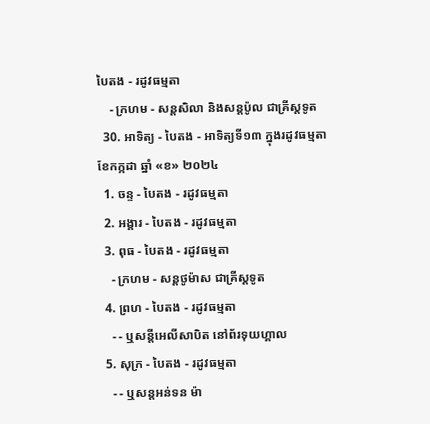បៃតង - រដូវធម្មតា
    - ក្រហម - សន្ដសិលា និងសន្ដប៉ូល ជាគ្រីស្ដទូត
  30. អាទិត្យ - បៃតង - អាទិត្យទី១៣ ក្នុងរដូវធម្មតា
ខែកក្កដា ឆ្នាំ «ខ» ២០២៤
  1. ចន្ទ - បៃតង - រដូវធម្មតា
  2. អង្គារ - បៃតង - រដូវធម្មតា
  3. ពុធ - បៃតង - រដូវធម្មតា
    - ក្រហម - សន្ដថូម៉ាស ជាគ្រីស្ដទូត
  4. ព្រហ - បៃតង - រដូវធម្មតា
    - - ឬសន្ដីអេលីសាបិត នៅព័រទុយហ្គាល
  5. សុក្រ - បៃតង - រដូវធម្មតា
    - - ឬសន្ដអន់ទន ម៉ា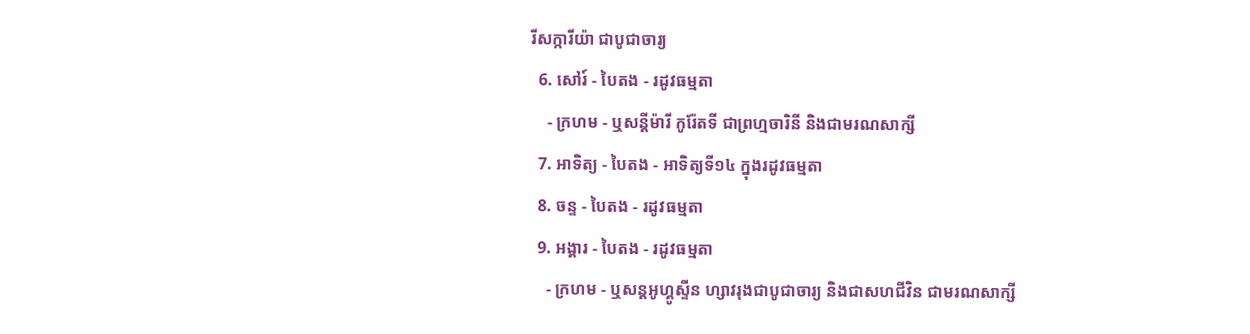រីសក្ការីយ៉ា ជាបូជាចារ្យ
  6. សៅរ៍ - បៃតង - រដូវធម្មតា
    - ក្រហម - ឬសន្ដីម៉ារី កូរ៉ែតទី ជាព្រហ្មចារិនី និងជាមរណសាក្សី
  7. អាទិត្យ - បៃតង - អាទិត្យទី១៤ ក្នុងរដូវធម្មតា
  8. ចន្ទ - បៃតង - រដូវធម្មតា
  9. អង្គារ - បៃតង - រដូវធម្មតា
    - ក្រហម - ឬសន្ដអូហ្គូស្ទីន ហ្សាវរុងជាបូជាចារ្យ និងជាសហជីវិន ជាមរណសាក្សី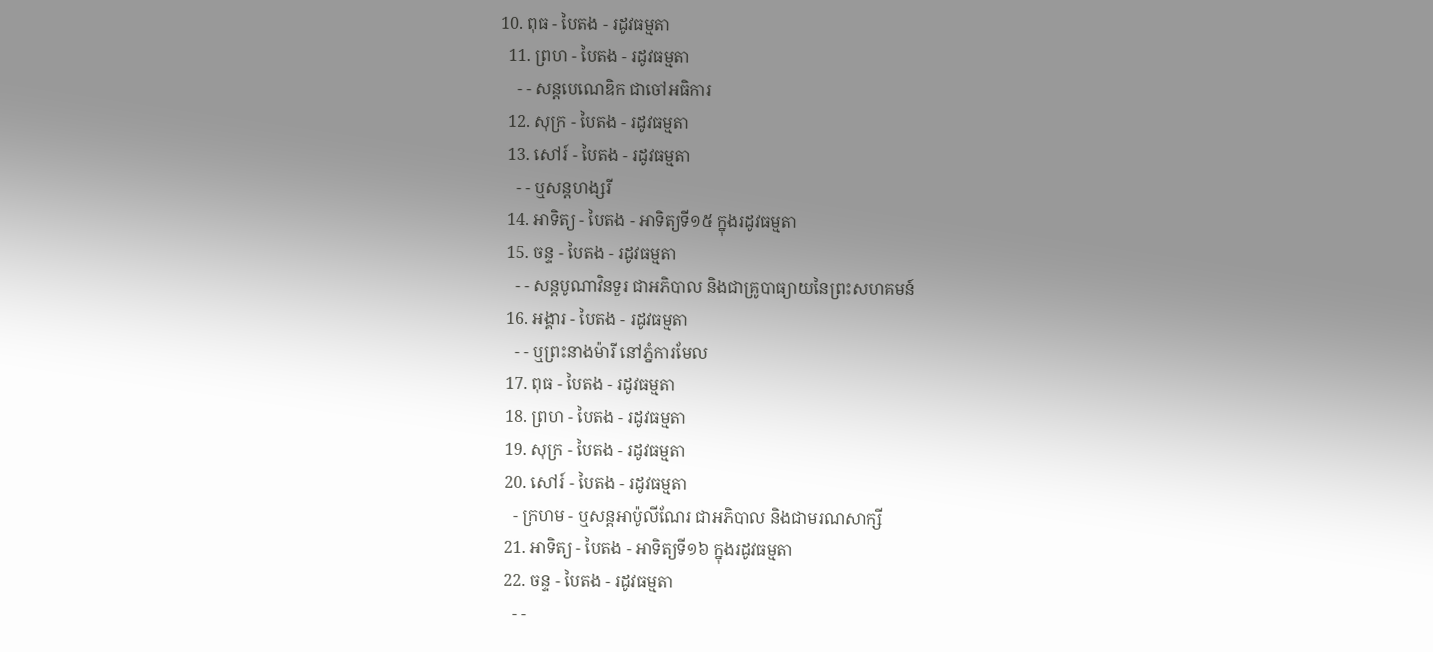10. ពុធ - បៃតង - រដូវធម្មតា
  11. ព្រហ - បៃតង - រដូវធម្មតា
    - - សន្ដបេណេឌិក ជាចៅអធិការ
  12. សុក្រ - បៃតង - រដូវធម្មតា
  13. សៅរ៍ - បៃតង - រដូវធម្មតា
    - - ឬសន្ដហង្សរី
  14. អាទិត្យ - បៃតង - អាទិត្យទី១៥ ក្នុងរដូវធម្មតា
  15. ចន្ទ - បៃតង - រដូវធម្មតា
    - - សន្ដបូណាវិនទួរ ជាអភិបាល និងជាគ្រូបាធ្យាយនៃព្រះសហគមន៍
  16. អង្គារ - បៃតង - រដូវធម្មតា
    - - ឬព្រះនាងម៉ារី នៅភ្នំការមែល
  17. ពុធ - បៃតង - រដូវធម្មតា
  18. ព្រហ - បៃតង - រដូវធម្មតា
  19. សុក្រ - បៃតង - រដូវធម្មតា
  20. សៅរ៍ - បៃតង - រដូវធម្មតា
    - ក្រហម - ឬសន្ដអាប៉ូលីណែរ ជាអភិបាល និងជាមរណសាក្សី
  21. អាទិត្យ - បៃតង - អាទិត្យទី១៦ ក្នុងរដូវធម្មតា
  22. ចន្ទ - បៃតង - រដូវធម្មតា
    - -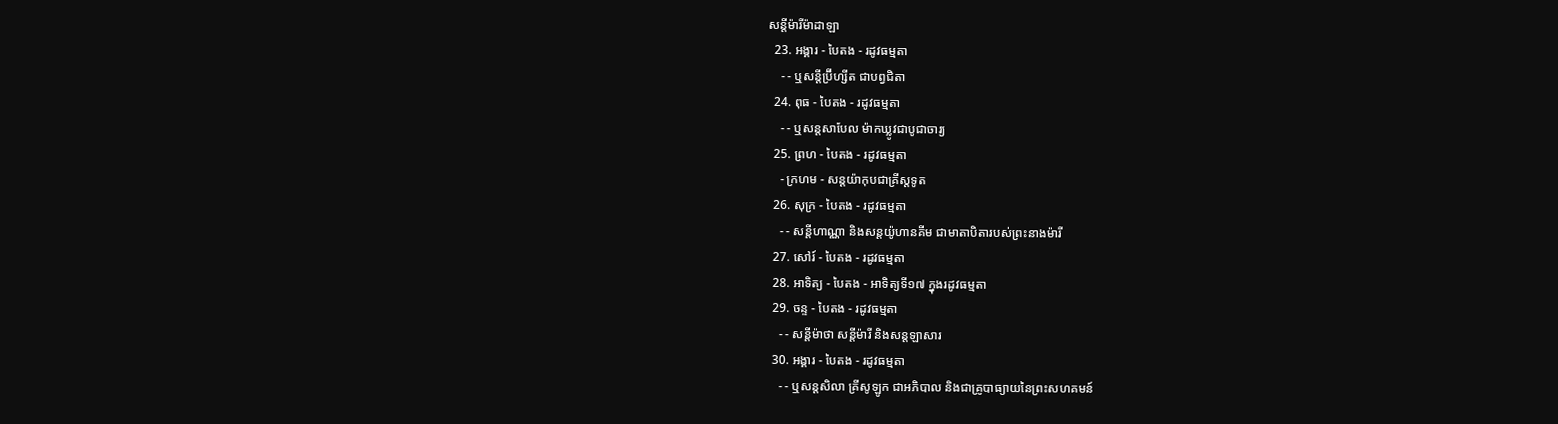សន្ដីម៉ារីម៉ាដាឡា
  23. អង្គារ - បៃតង - រដូវធម្មតា
    - - ឬសន្ដីប្រ៊ីហ្សីត ជាបព្វជិតា
  24. ពុធ - បៃតង - រដូវធម្មតា
    - - ឬសន្ដសាបែល ម៉ាកឃ្លូវជាបូជាចារ្យ
  25. ព្រហ - បៃតង - រដូវធម្មតា
    - ក្រហម - សន្ដយ៉ាកុបជាគ្រីស្ដទូត
  26. សុក្រ - បៃតង - រដូវធម្មតា
    - - សន្ដីហាណ្ណា និងសន្ដយ៉ូហានគីម ជាមាតាបិតារបស់ព្រះនាងម៉ារី
  27. សៅរ៍ - បៃតង - រដូវធម្មតា
  28. អាទិត្យ - បៃតង - អាទិត្យទី១៧ ក្នុងរដូវធម្មតា
  29. ចន្ទ - បៃតង - រដូវធម្មតា
    - - សន្ដីម៉ាថា សន្ដីម៉ារី និងសន្ដឡាសារ
  30. អង្គារ - បៃតង - រដូវធម្មតា
    - - ឬសន្ដសិលា គ្រីសូឡូក ជាអភិបាល និងជាគ្រូបាធ្យាយនៃព្រះសហគមន៍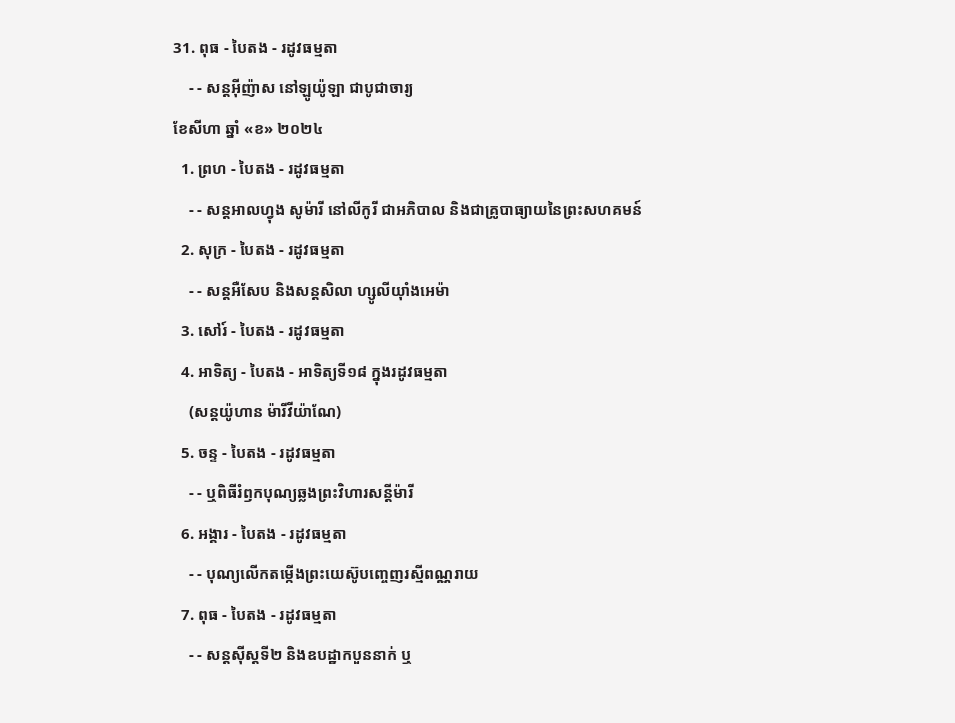31. ពុធ - បៃតង - រដូវធម្មតា
    - - សន្ដអ៊ីញ៉ាស នៅឡូយ៉ូឡា ជាបូជាចារ្យ
ខែសីហា ឆ្នាំ «ខ» ២០២៤
  1. ព្រហ - បៃតង - រដូវធម្មតា
    - - សន្ដអាលហ្វុង សូម៉ារី នៅលីកូរី ជាអភិបាល និងជាគ្រូបាធ្យាយនៃព្រះសហគមន៍
  2. សុក្រ - បៃតង - រដូវធម្មតា
    - - សន្តអឺសែប និងសន្តសិលា ហ្សូលីយ៉ាំងអេម៉ា
  3. សៅរ៍ - បៃតង - រដូវធម្មតា
  4. អាទិត្យ - បៃតង - អាទិត្យទី១៨ ក្នុងរដូវធម្មតា
    (សន្តយ៉ូហាន ម៉ារីវីយ៉ាណែ)
  5. ចន្ទ - បៃតង - រដូវធម្មតា
    - - ឬពិធីរំឭកបុណ្យឆ្លងព្រះវិហារសន្តីម៉ារី
  6. អង្គារ - បៃតង - រដូវធម្មតា
    - - បុណ្យលើកតម្កើងព្រះយេស៊ូបញ្ចេញរស្មីពណ្ណរាយ
  7. ពុធ - បៃតង - រដូវធម្មតា
    - - សន្តស៊ីស្តទី២ និងឧបដ្ឋាកបួននាក់ ឬ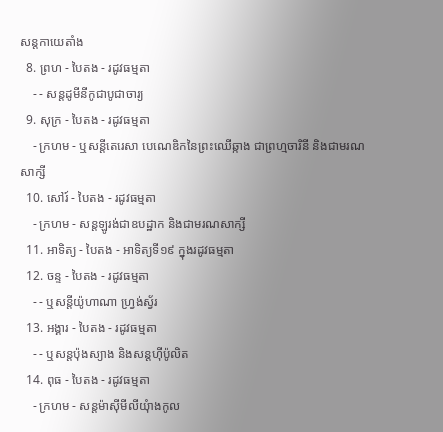សន្តកាយេតាំង
  8. ព្រហ - បៃតង - រដូវធម្មតា
    - - សន្តដូមីនីកូជាបូជាចារ្យ
  9. សុក្រ - បៃតង - រដូវធម្មតា
    - ក្រហម - ឬសន្ដីតេរេសា បេណេឌិកនៃព្រះឈើឆ្កាង ជាព្រហ្មចារិនី និងជាមរណសាក្សី
  10. សៅរ៍ - បៃតង - រដូវធម្មតា
    - ក្រហម - សន្តឡូរង់ជាឧបដ្ឋាក និងជាមរណសាក្សី
  11. អាទិត្យ - បៃតង - អាទិត្យទី១៩ ក្នុងរដូវធម្មតា
  12. ចន្ទ - បៃតង - រដូវធម្មតា
    - - ឬសន្តីយ៉ូហាណា ហ្រ្វង់ស្វ័រ
  13. អង្គារ - បៃតង - រដូវធម្មតា
    - - ឬសន្តប៉ុងស្យាង និងសន្តហ៊ីប៉ូលិត
  14. ពុធ - បៃតង - រដូវធម្មតា
    - ក្រហម - សន្តម៉ាស៊ីមីលីយុំាងកូល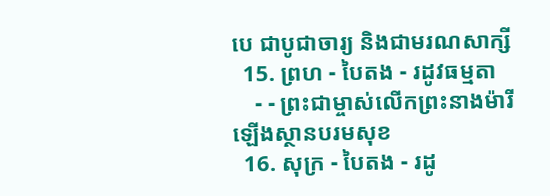បេ ជាបូជាចារ្យ និងជាមរណសាក្សី
  15. ព្រហ - បៃតង - រដូវធម្មតា
    - - ព្រះជាម្ចាស់លើកព្រះនាងម៉ារីឡើងស្ថានបរមសុខ
  16. សុក្រ - បៃតង - រដូ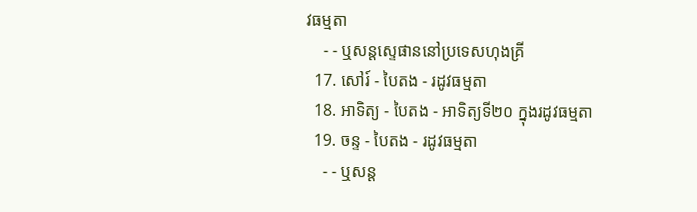វធម្មតា
    - - ឬសន្តស្ទេផាននៅប្រទេសហុងគ្រី
  17. សៅរ៍ - បៃតង - រដូវធម្មតា
  18. អាទិត្យ - បៃតង - អាទិត្យទី២០ ក្នុងរដូវធម្មតា
  19. ចន្ទ - បៃតង - រដូវធម្មតា
    - - ឬសន្ត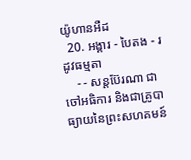យ៉ូហានអឺដ
  20. អង្គារ - បៃតង - រដូវធម្មតា
    - - សន្តប៊ែរណា ជាចៅអធិការ និងជាគ្រូបាធ្យាយនៃព្រះសហគមន៍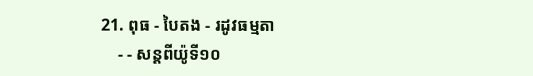21. ពុធ - បៃតង - រដូវធម្មតា
    - - សន្តពីយ៉ូទី១០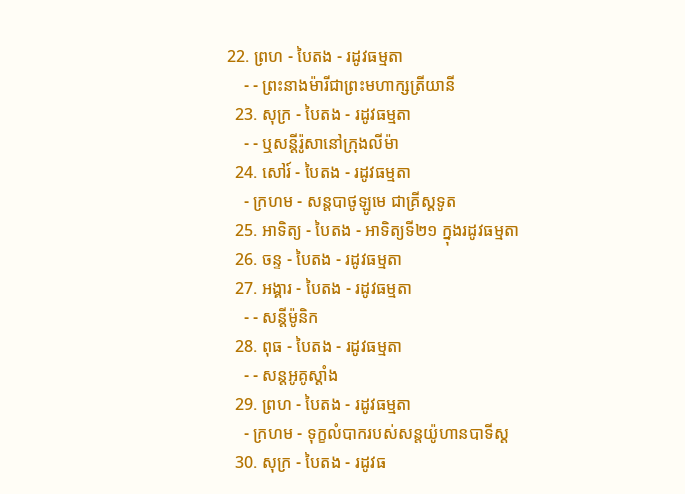22. ព្រហ - បៃតង - រដូវធម្មតា
    - - ព្រះនាងម៉ារីជាព្រះមហាក្សត្រីយានី
  23. សុក្រ - បៃតង - រដូវធម្មតា
    - - ឬសន្តីរ៉ូសានៅក្រុងលីម៉ា
  24. សៅរ៍ - បៃតង - រដូវធម្មតា
    - ក្រហម - សន្តបាថូឡូមេ ជាគ្រីស្ដទូត
  25. អាទិត្យ - បៃតង - អាទិត្យទី២១ ក្នុងរដូវធម្មតា
  26. ចន្ទ - បៃតង - រដូវធម្មតា
  27. អង្គារ - បៃតង - រដូវធម្មតា
    - - សន្ដីម៉ូនិក
  28. ពុធ - បៃតង - រដូវធម្មតា
    - - សន្តអូគូស្តាំង
  29. ព្រហ - បៃតង - រដូវធម្មតា
    - ក្រហម - ទុក្ខលំបាករបស់សន្តយ៉ូហានបាទីស្ដ
  30. សុក្រ - បៃតង - រដូវធ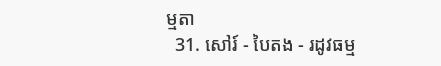ម្មតា
  31. សៅរ៍ - បៃតង - រដូវធម្ម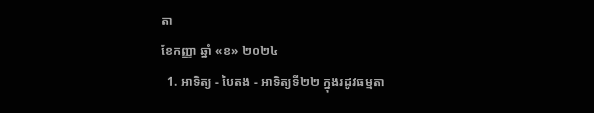តា
ខែកញ្ញា ឆ្នាំ «ខ» ២០២៤
  1. អាទិត្យ - បៃតង - អាទិត្យទី២២ ក្នុងរដូវធម្មតា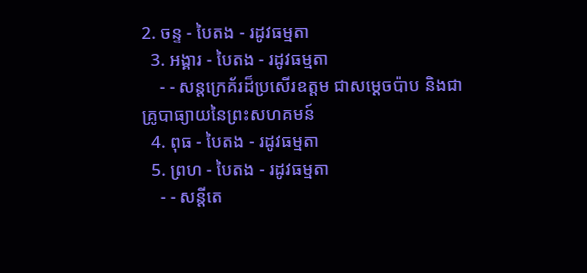2. ចន្ទ - បៃតង - រដូវធម្មតា
  3. អង្គារ - បៃតង - រដូវធម្មតា
    - - សន្តក្រេគ័រដ៏ប្រសើរឧត្តម ជាសម្ដេចប៉ាប និងជាគ្រូបាធ្យាយនៃព្រះសហគមន៍
  4. ពុធ - បៃតង - រដូវធម្មតា
  5. ព្រហ - បៃតង - រដូវធម្មតា
    - - សន្តីតេ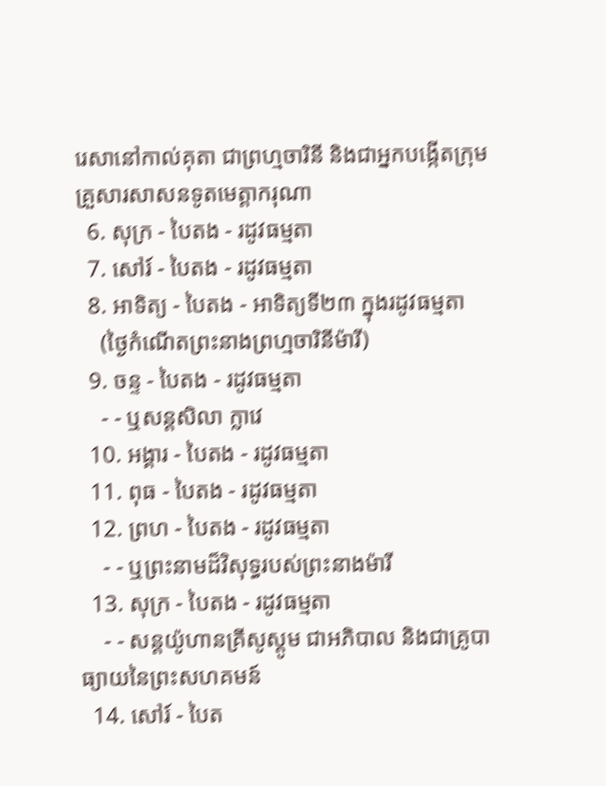រេសានៅកាល់គុតា ជាព្រហ្មចារិនី និងជាអ្នកបង្កើតក្រុមគ្រួសារសាសនទូតមេត្ដាករុណា
  6. សុក្រ - បៃតង - រដូវធម្មតា
  7. សៅរ៍ - បៃតង - រដូវធម្មតា
  8. អាទិត្យ - បៃតង - អាទិត្យទី២៣ ក្នុងរដូវធម្មតា
    (ថ្ងៃកំណើតព្រះនាងព្រហ្មចារិនីម៉ារី)
  9. ចន្ទ - បៃតង - រដូវធម្មតា
    - - ឬសន្តសិលា ក្លាវេ
  10. អង្គារ - បៃតង - រដូវធម្មតា
  11. ពុធ - បៃតង - រដូវធម្មតា
  12. ព្រហ - បៃតង - រដូវធម្មតា
    - - ឬព្រះនាមដ៏វិសុទ្ធរបស់ព្រះនាងម៉ារី
  13. សុក្រ - បៃតង - រដូវធម្មតា
    - - សន្តយ៉ូហានគ្រីសូស្តូម ជាអភិបាល និងជាគ្រូបាធ្យាយនៃព្រះសហគមន៍
  14. សៅរ៍ - បៃត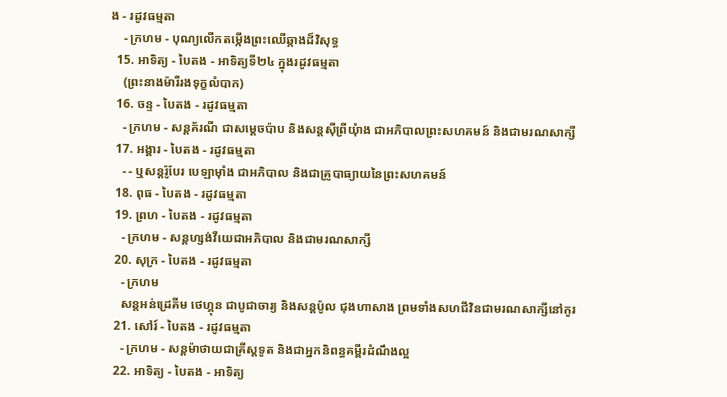ង - រដូវធម្មតា
    - ក្រហម - បុណ្យលើកតម្កើងព្រះឈើឆ្កាងដ៏វិសុទ្ធ
  15. អាទិត្យ - បៃតង - អាទិត្យទី២៤ ក្នុងរដូវធម្មតា
    (ព្រះនាងម៉ារីរងទុក្ខលំបាក)
  16. ចន្ទ - បៃតង - រដូវធម្មតា
    - ក្រហម - សន្តគ័រណី ជាសម្ដេចប៉ាប និងសន្តស៊ីព្រីយុំាង ជាអភិបាលព្រះសហគមន៍ និងជាមរណសាក្សី
  17. អង្គារ - បៃតង - រដូវធម្មតា
    - - ឬសន្តរ៉ូបែរ បេឡាម៉ាំង ជាអភិបាល និងជាគ្រូបាធ្យាយនៃព្រះសហគមន៍
  18. ពុធ - បៃតង - រដូវធម្មតា
  19. ព្រហ - បៃតង - រដូវធម្មតា
    - ក្រហម - សន្តហ្សង់វីយេជាអភិបាល និងជាមរណសាក្សី
  20. សុក្រ - បៃតង - រដូវធម្មតា
    - ក្រហម
    សន្តអន់ដ្រេគីម ថេហ្គុន ជាបូជាចារ្យ និងសន្តប៉ូល ជុងហាសាង ព្រមទាំងសហជីវិនជាមរណសាក្សីនៅកូរ
  21. សៅរ៍ - បៃតង - រដូវធម្មតា
    - ក្រហម - សន្តម៉ាថាយជាគ្រីស្តទូត និងជាអ្នកនិពន្ធគម្ពីរដំណឹងល្អ
  22. អាទិត្យ - បៃតង - អាទិត្យ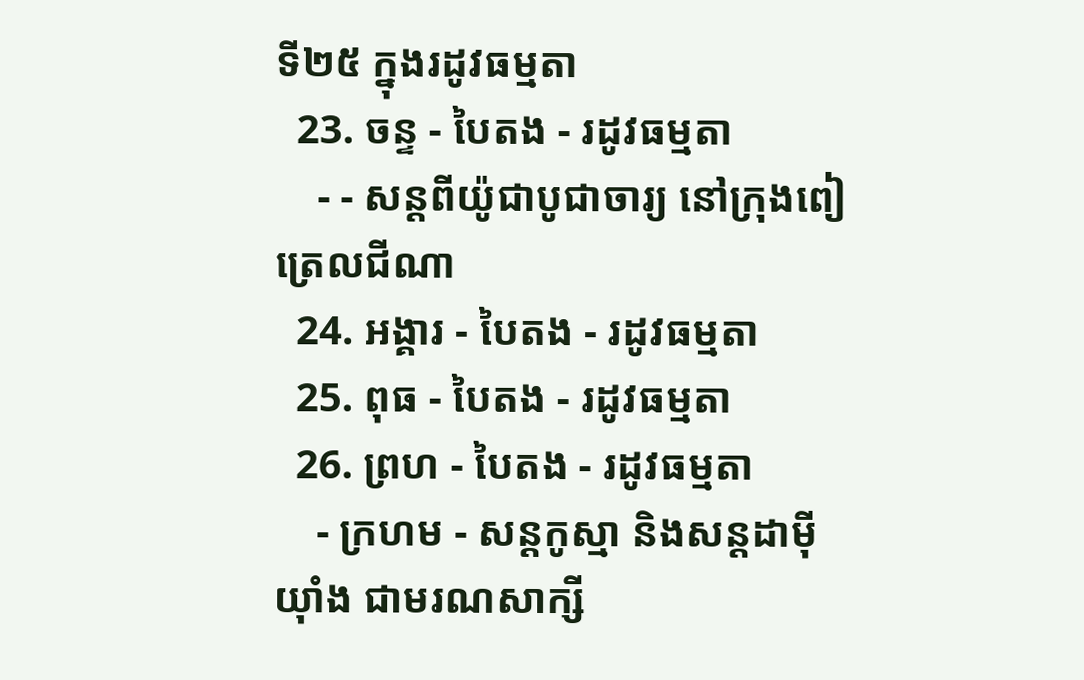ទី២៥ ក្នុងរដូវធម្មតា
  23. ចន្ទ - បៃតង - រដូវធម្មតា
    - - សន្តពីយ៉ូជាបូជាចារ្យ នៅក្រុងពៀត្រេលជីណា
  24. អង្គារ - បៃតង - រដូវធម្មតា
  25. ពុធ - បៃតង - រដូវធម្មតា
  26. ព្រហ - បៃតង - រដូវធម្មតា
    - ក្រហម - សន្តកូស្មា និងសន្តដាម៉ីយុាំង ជាមរណសាក្សី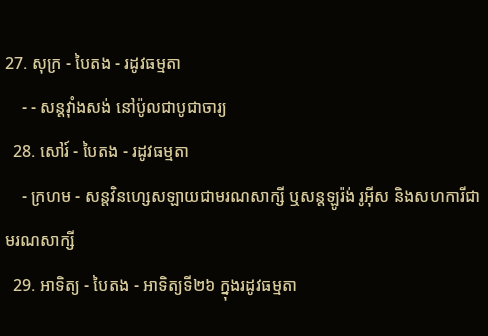27. សុក្រ - បៃតង - រដូវធម្មតា
    - - សន្តវុាំងសង់ នៅប៉ូលជាបូជាចារ្យ
  28. សៅរ៍ - បៃតង - រដូវធម្មតា
    - ក្រហម - សន្តវិនហ្សេសឡាយជាមរណសាក្សី ឬសន្តឡូរ៉ង់ រូអ៊ីស និងសហការីជាមរណសាក្សី
  29. អាទិត្យ - បៃតង - អាទិត្យទី២៦ ក្នុងរដូវធម្មតា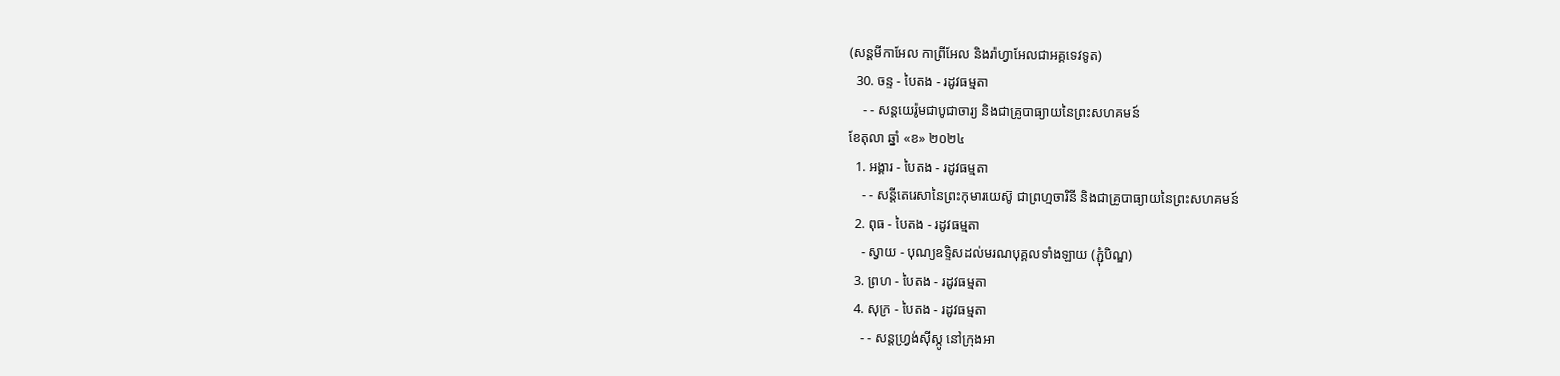(សន្តមីកាអែល កាព្រីអែល និងរ៉ាហ្វាអែលជាអគ្គទេវទូត)
  30. ចន្ទ - បៃតង - រដូវធម្មតា
    - - សន្ដយេរ៉ូមជាបូជាចារ្យ និងជាគ្រូបាធ្យាយនៃព្រះសហគមន៍
ខែតុលា ឆ្នាំ «ខ» ២០២៤
  1. អង្គារ - បៃតង - រដូវធម្មតា
    - - សន្តីតេរេសានៃព្រះកុមារយេស៊ូ ជាព្រហ្មចារិនី និងជាគ្រូបាធ្យាយនៃព្រះសហគមន៍
  2. ពុធ - បៃតង - រដូវធម្មតា
    - ស្វាយ - បុណ្យឧទ្ទិសដល់មរណបុគ្គលទាំងឡាយ (ភ្ជុំបិណ្ឌ)
  3. ព្រហ - បៃតង - រដូវធម្មតា
  4. សុក្រ - បៃតង - រដូវធម្មតា
    - - សន្តហ្វ្រង់ស៊ីស្កូ នៅក្រុងអា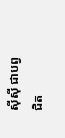ស៊ីស៊ី ជាបព្វជិត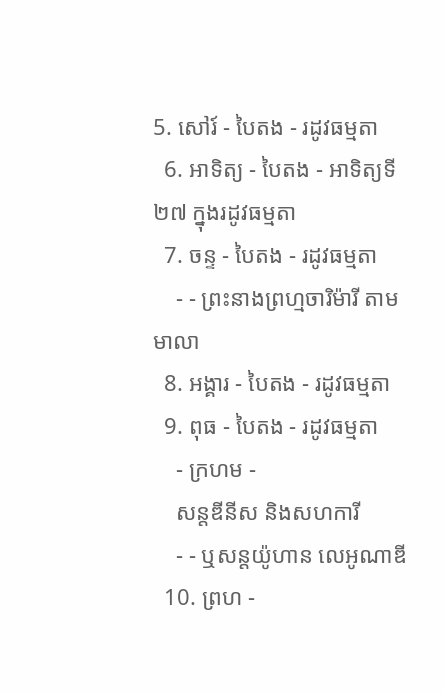5. សៅរ៍ - បៃតង - រដូវធម្មតា
  6. អាទិត្យ - បៃតង - អាទិត្យទី២៧ ក្នុងរដូវធម្មតា
  7. ចន្ទ - បៃតង - រដូវធម្មតា
    - - ព្រះនាងព្រហ្មចារិម៉ារី តាមមាលា
  8. អង្គារ - បៃតង - រដូវធម្មតា
  9. ពុធ - បៃតង - រដូវធម្មតា
    - ក្រហម -
    សន្តឌីនីស និងសហការី
    - - ឬសន្តយ៉ូហាន លេអូណាឌី
  10. ព្រហ -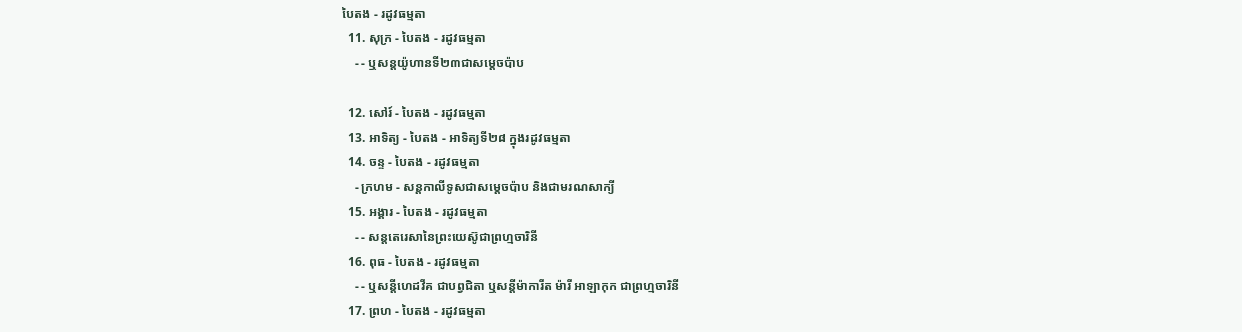បៃតង - រដូវធម្មតា
  11. សុក្រ - បៃតង - រដូវធម្មតា
    - - ឬសន្តយ៉ូហានទី២៣ជាសម្តេចប៉ាប

  12. សៅរ៍ - បៃតង - រដូវធម្មតា
  13. អាទិត្យ - បៃតង - អាទិត្យទី២៨ ក្នុងរដូវធម្មតា
  14. ចន្ទ - បៃតង - រដូវធម្មតា
    - ក្រហម - សន្ដកាលីទូសជាសម្ដេចប៉ាប និងជាមរណសាក្យី
  15. អង្គារ - បៃតង - រដូវធម្មតា
    - - សន្តតេរេសានៃព្រះយេស៊ូជាព្រហ្មចារិនី
  16. ពុធ - បៃតង - រដូវធម្មតា
    - - ឬសន្ដីហេដវីគ ជាបព្វជិតា ឬសន្ដីម៉ាការីត ម៉ារី អាឡាកុក ជាព្រហ្មចារិនី
  17. ព្រហ - បៃតង - រដូវធម្មតា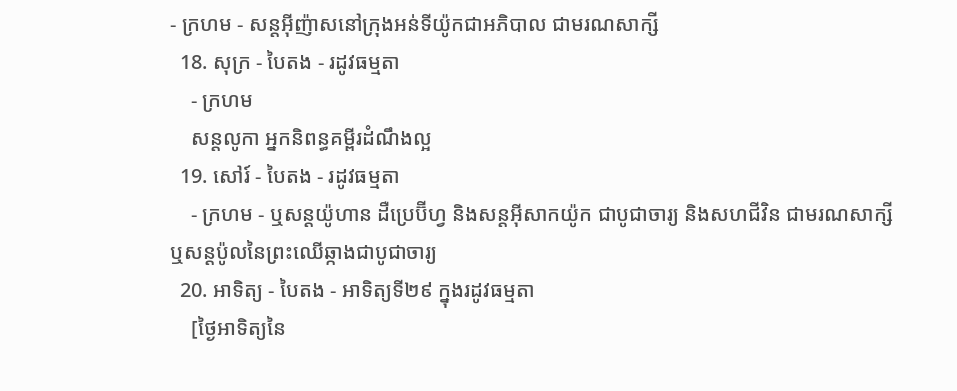- ក្រហម - សន្តអ៊ីញ៉ាសនៅក្រុងអន់ទីយ៉ូកជាអភិបាល ជាមរណសាក្សី
  18. សុក្រ - បៃតង - រដូវធម្មតា
    - ក្រហម
    សន្តលូកា អ្នកនិពន្ធគម្ពីរដំណឹងល្អ
  19. សៅរ៍ - បៃតង - រដូវធម្មតា
    - ក្រហម - ឬសន្ដយ៉ូហាន ដឺប្រេប៊ីហ្វ និងសន្ដអ៊ីសាកយ៉ូក ជាបូជាចារ្យ និងសហជីវិន ជាមរណសាក្សី ឬសន្ដប៉ូលនៃព្រះឈើឆ្កាងជាបូជាចារ្យ
  20. អាទិត្យ - បៃតង - អាទិត្យទី២៩ ក្នុងរដូវធម្មតា
    [ថ្ងៃអាទិត្យនៃ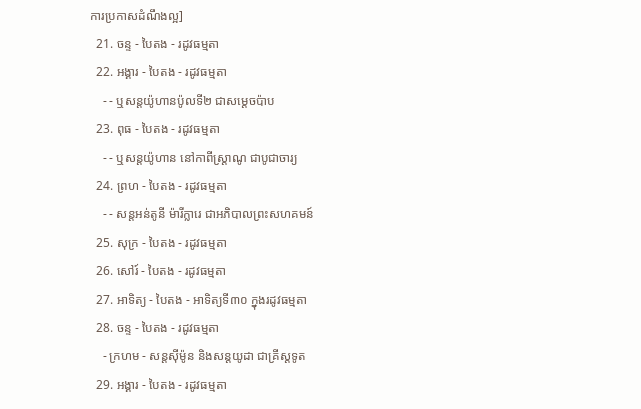ការប្រកាសដំណឹងល្អ]
  21. ចន្ទ - បៃតង - រដូវធម្មតា
  22. អង្គារ - បៃតង - រដូវធម្មតា
    - - ឬសន្តយ៉ូហានប៉ូលទី២ ជាសម្ដេចប៉ាប
  23. ពុធ - បៃតង - រដូវធម្មតា
    - - ឬសន្ដយ៉ូហាន នៅកាពីស្រ្ដាណូ ជាបូជាចារ្យ
  24. ព្រហ - បៃតង - រដូវធម្មតា
    - - សន្តអន់តូនី ម៉ារីក្លារេ ជាអភិបាលព្រះសហគមន៍
  25. សុក្រ - បៃតង - រដូវធម្មតា
  26. សៅរ៍ - បៃតង - រដូវធម្មតា
  27. អាទិត្យ - បៃតង - អាទិត្យទី៣០ ក្នុងរដូវធម្មតា
  28. ចន្ទ - បៃតង - រដូវធម្មតា
    - ក្រហម - សន្ដស៊ីម៉ូន និងសន្ដយូដា ជាគ្រីស្ដទូត
  29. អង្គារ - បៃតង - រដូវធម្មតា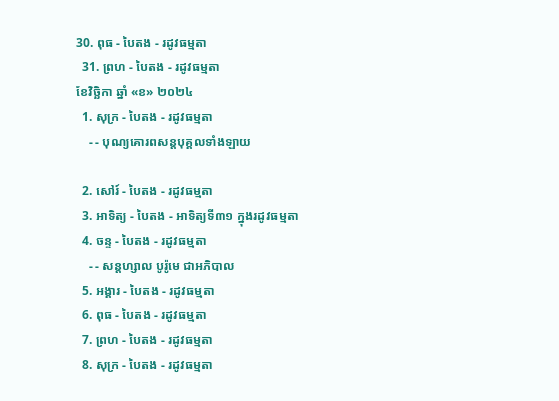30. ពុធ - បៃតង - រដូវធម្មតា
  31. ព្រហ - បៃតង - រដូវធម្មតា
ខែវិច្ឆិកា ឆ្នាំ «ខ» ២០២៤
  1. សុក្រ - បៃតង - រដូវធម្មតា
    - - បុណ្យគោរពសន្ដបុគ្គលទាំងឡាយ

  2. សៅរ៍ - បៃតង - រដូវធម្មតា
  3. អាទិត្យ - បៃតង - អាទិត្យទី៣១ ក្នុងរដូវធម្មតា
  4. ចន្ទ - បៃតង - រដូវធម្មតា
    - - សន្ដហ្សាល បូរ៉ូមេ ជាអភិបាល
  5. អង្គារ - បៃតង - រដូវធម្មតា
  6. ពុធ - បៃតង - រដូវធម្មតា
  7. ព្រហ - បៃតង - រដូវធម្មតា
  8. សុក្រ - បៃតង - រដូវធម្មតា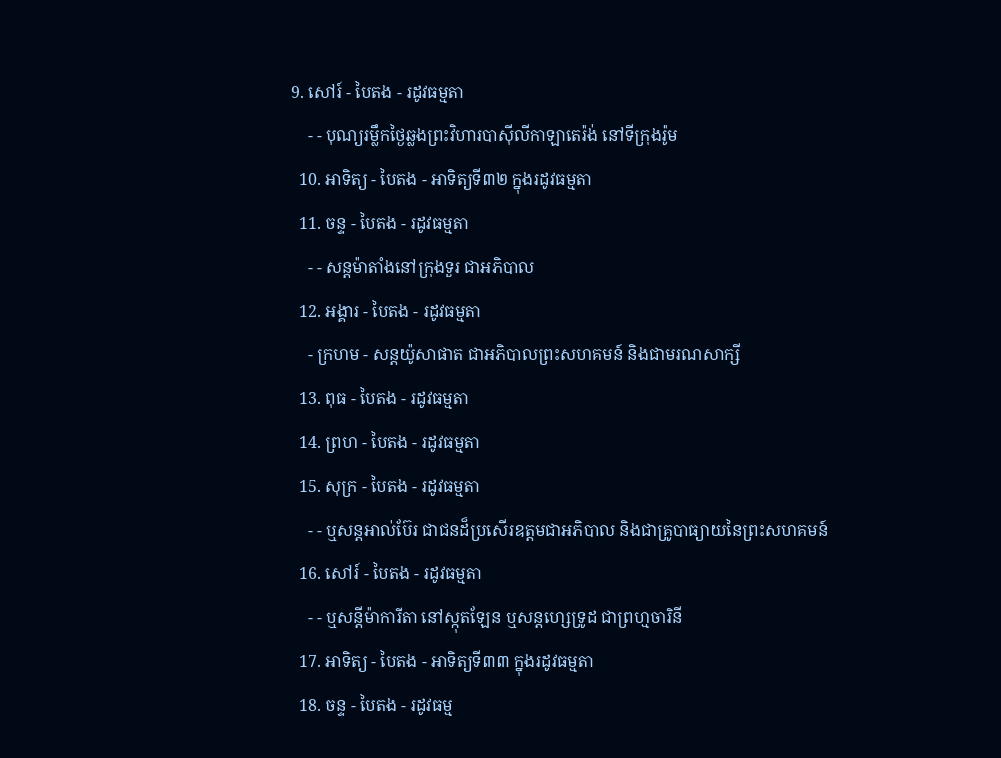9. សៅរ៍ - បៃតង - រដូវធម្មតា
    - - បុណ្យរម្លឹកថ្ងៃឆ្លងព្រះវិហារបាស៊ីលីកាឡាតេរ៉ង់ នៅទីក្រុងរ៉ូម
  10. អាទិត្យ - បៃតង - អាទិត្យទី៣២ ក្នុងរដូវធម្មតា
  11. ចន្ទ - បៃតង - រដូវធម្មតា
    - - សន្ដម៉ាតាំងនៅក្រុងទួរ ជាអភិបាល
  12. អង្គារ - បៃតង - រដូវធម្មតា
    - ក្រហម - សន្ដយ៉ូសាផាត ជាអភិបាលព្រះសហគមន៍ និងជាមរណសាក្សី
  13. ពុធ - បៃតង - រដូវធម្មតា
  14. ព្រហ - បៃតង - រដូវធម្មតា
  15. សុក្រ - បៃតង - រដូវធម្មតា
    - - ឬសន្ដអាល់ប៊ែរ ជាជនដ៏ប្រសើរឧត្ដមជាអភិបាល និងជាគ្រូបាធ្យាយនៃព្រះសហគមន៍
  16. សៅរ៍ - បៃតង - រដូវធម្មតា
    - - ឬសន្ដីម៉ាការីតា នៅស្កុតឡែន ឬសន្ដហ្សេទ្រូដ ជាព្រហ្មចារិនី
  17. អាទិត្យ - បៃតង - អាទិត្យទី៣៣ ក្នុងរដូវធម្មតា
  18. ចន្ទ - បៃតង - រដូវធម្ម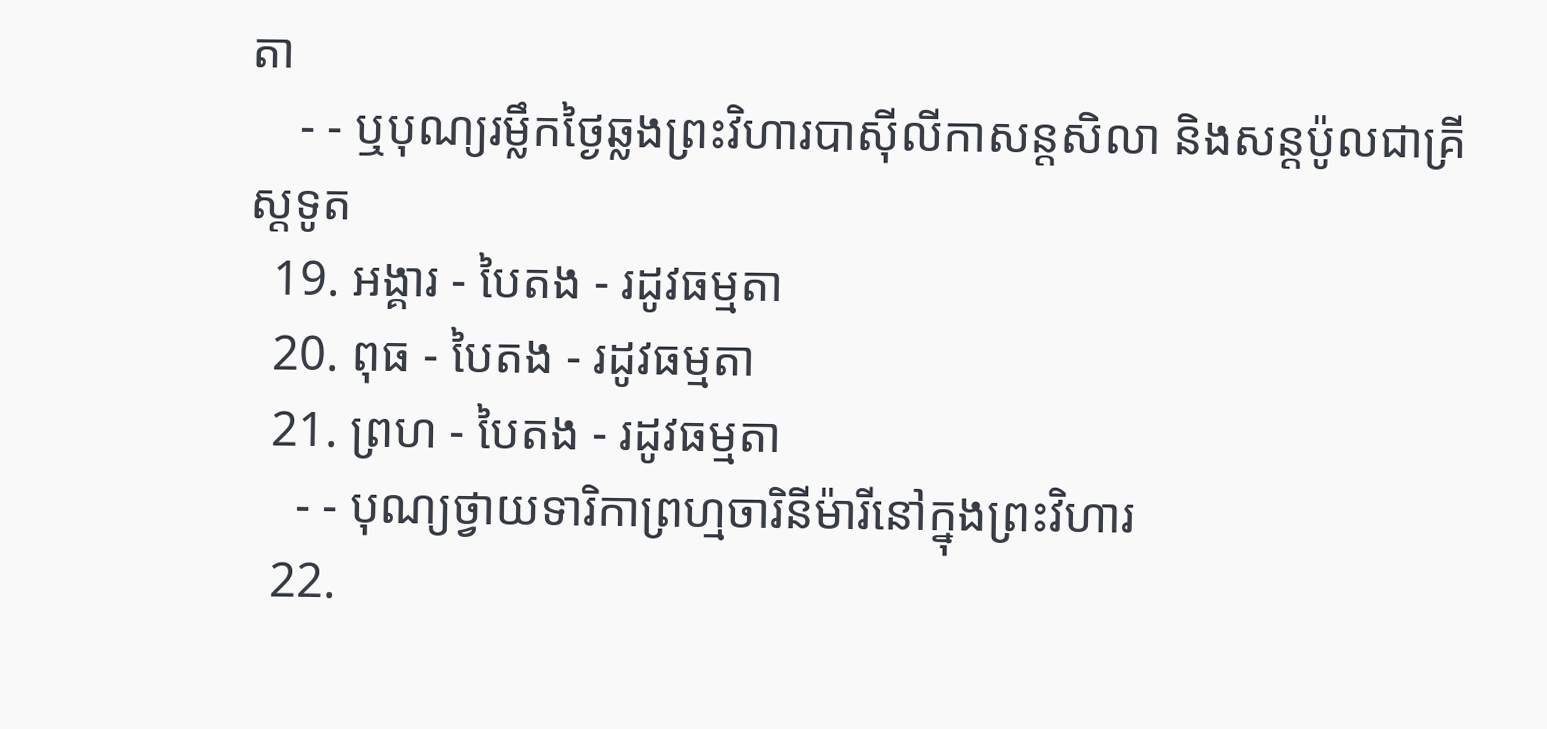តា
    - - ឬបុណ្យរម្លឹកថ្ងៃឆ្លងព្រះវិហារបាស៊ីលីកាសន្ដសិលា និងសន្ដប៉ូលជាគ្រីស្ដទូត
  19. អង្គារ - បៃតង - រដូវធម្មតា
  20. ពុធ - បៃតង - រដូវធម្មតា
  21. ព្រហ - បៃតង - រដូវធម្មតា
    - - បុណ្យថ្វាយទារិកាព្រហ្មចារិនីម៉ារីនៅក្នុងព្រះវិហារ
  22.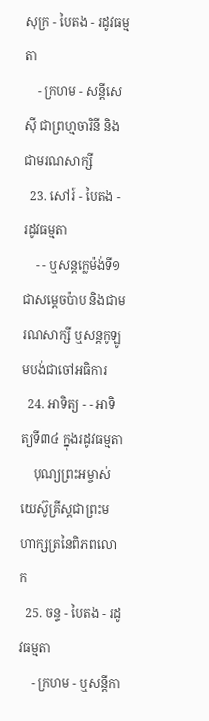សុក្រ - បៃតង - រដូវធម្មតា
    - ក្រហម - សន្ដីសេស៊ី ជាព្រហ្មចារិនី និងជាមរណសាក្សី
  23. សៅរ៍ - បៃតង - រដូវធម្មតា
    - - ឬសន្ដក្លេម៉ង់ទី១ ជាសម្ដេចប៉ាប និងជាមរណសាក្សី ឬសន្ដកូឡូមបង់ជាចៅអធិការ
  24. អាទិត្យ - - អាទិត្យទី៣៤ ក្នុងរដូវធម្មតា
    បុណ្យព្រះអម្ចាស់យេស៊ូគ្រីស្ដជាព្រះមហាក្សត្រនៃពិភពលោក
  25. ចន្ទ - បៃតង - រដូវធម្មតា
    - ក្រហម - ឬសន្ដីកា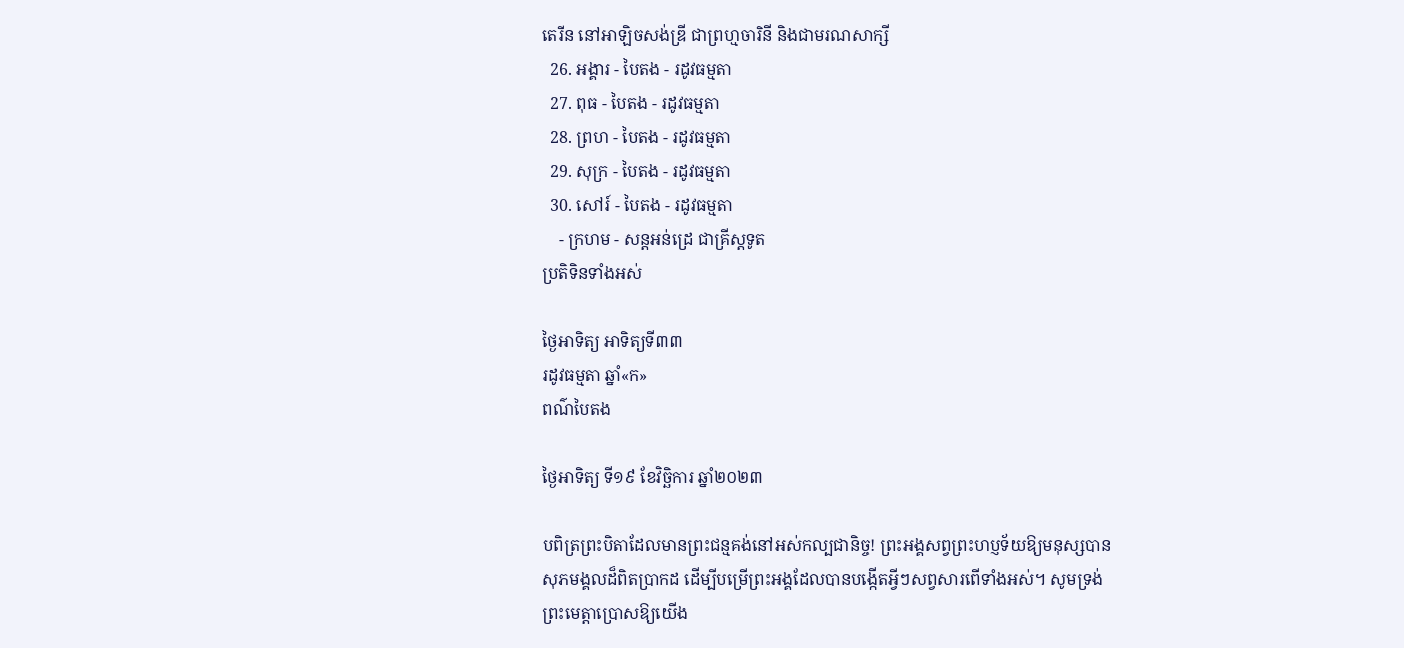តេរីន នៅអាឡិចសង់ឌ្រី ជាព្រហ្មចារិនី និងជាមរណសាក្សី
  26. អង្គារ - បៃតង - រដូវធម្មតា
  27. ពុធ - បៃតង - រដូវធម្មតា
  28. ព្រហ - បៃតង - រដូវធម្មតា
  29. សុក្រ - បៃតង - រដូវធម្មតា
  30. សៅរ៍ - បៃតង - រដូវធម្មតា
    - ក្រហម - សន្ដអន់ដ្រេ ជាគ្រីស្ដទូត
ប្រតិទិនទាំងអស់

ថ្ងៃអាទិត្យ អាទិត្យទី៣៣
រដូវធម្មតា ឆ្នាំ«ក»
ពណ៌បៃតង

ថ្ងៃអាទិត្យ ទី១៩ ខែវិច្ឆិការ ឆ្នាំ២០២៣

បពិត្រព្រះបិតាដែលមានព្រះជន្មគង់នៅអស់កល្បជានិច្ច! ព្រះអង្គសព្វព្រះហប្ញទ័យឱ្យមនុស្សបានសុភមង្គលដ៏ពិតប្រាកដ ដើម្បីបម្រើព្រះអង្គដែលបានបង្កើតអ្វីៗសព្វសារពើទាំងអស់។ សូមទ្រង់ព្រះមេត្តាប្រោសឱ្យយើង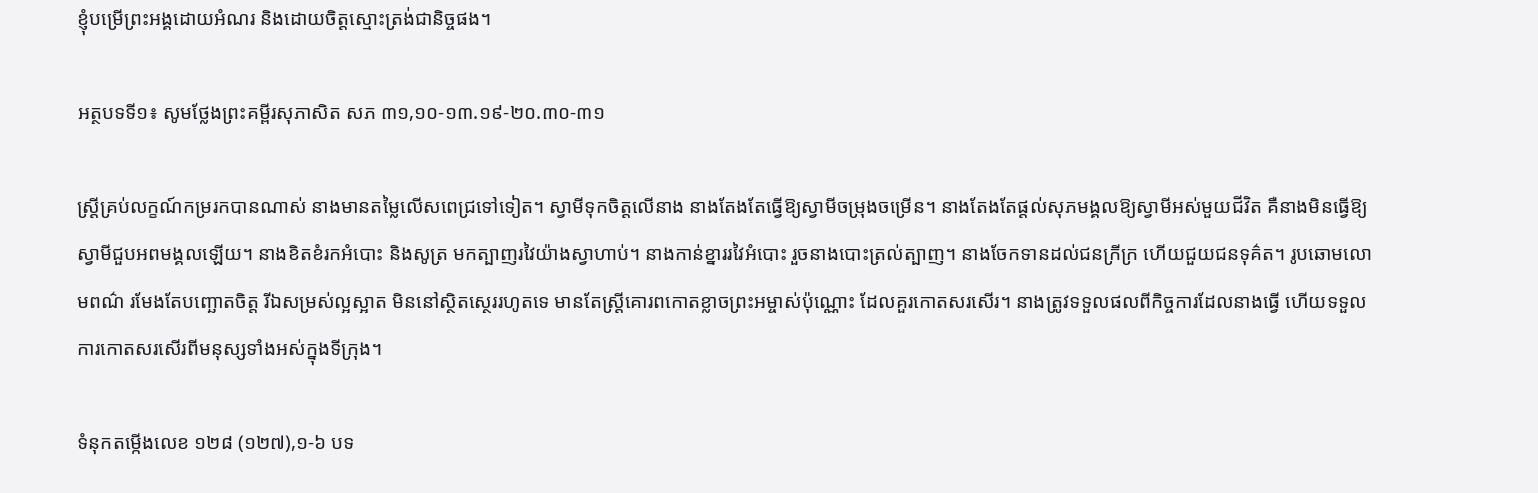ខ្ញុំបម្រើព្រះអង្គដោយអំណរ និងដោយចិត្តស្មោះត្រង់ជានិច្ចផង។

អត្ថបទទី១៖ សូមថ្លែងព្រះគម្ពីរសុភាសិត សភ ៣១,១០-១៣.១៩-២០.៣០-៣១

ស្ត្រីគ្រប់លក្ខណ៍កម្ររកបានណាស់ នាងមានតម្លៃលើសពេជ្រទៅទៀត។ ស្វាមីទុកចិត្តលើនាង នាងតែងតែធ្វើឱ្យស្វាមីចម្រុងចម្រើន។ នាងតែងតែផ្តល់សុភមង្គលឱ្យស្វាមីអស់មួយជីវិត គឺនាងមិនធ្វើឱ្យស្វាមីជួបអពមង្គលឡើយ។ នាងខិតខំរកអំបោះ និងសូត្រ មកត្បាញរវៃយ៉ាងស្វាហាប់។ នាងកាន់ខ្នាររវៃអំបោះ រួចនាងបោះត្រល់ត្បាញ។ នាងចែកទានដល់ជនក្រីក្រ ហើយជួយជនទុគ៌ត។ រូបឆោមលោមពណ៌ រមែងតែបញ្ឆោតចិត្ត រីឯសម្រស់ល្អស្អាត មិននៅស្ថិតស្ថេររហូតទេ មានតែស្ត្រីគោរពកោតខ្លាចព្រះអម្ចាស់ប៉ុណ្ណោះ ដែលគួរកោតសរសើរ។ នាងត្រូវទទួលផលពីកិច្ចការដែលនាងធ្វើ ហើយទទួលការកោតសរសើរពីមនុស្សទាំងអស់ក្នុងទីក្រុង។

ទំនុកតម្កើងលេខ ១២៨ (១២៧),១-៦ បទ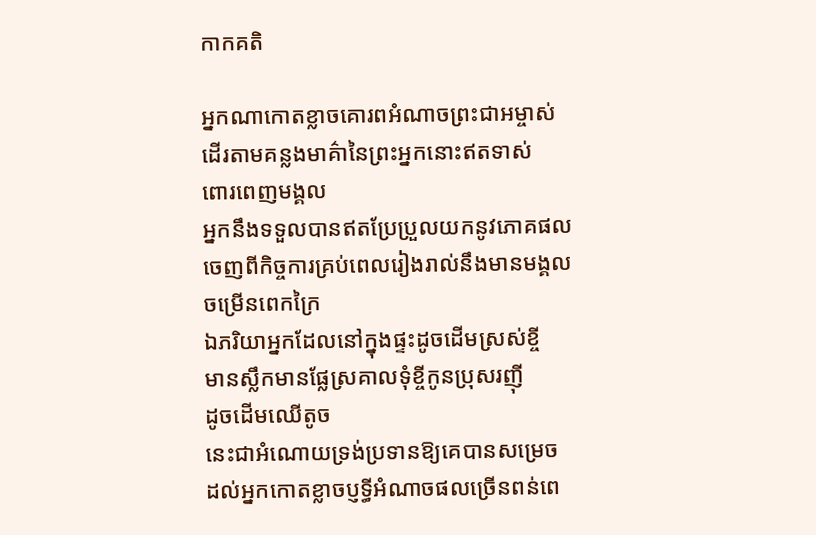កាកគតិ

អ្នកណាកោតខ្លាចគោរពអំណាចព្រះជាអម្ចាស់
ដើរតាមគន្លងមាគ៌ានៃព្រះអ្នកនោះឥតទាស់
ពោរពេញមង្គល
អ្នកនឹងទទួលបានឥតប្រែប្រួលយកនូវភោគផល
ចេញពីកិច្ចការគ្រប់ពេលរៀងរាល់នឹងមានមង្គល
ចម្រើនពេកក្រៃ
ឯភរិយាអ្នកដែលនៅក្នុងផ្ទះដូចដើមស្រស់ខ្ចី
មានស្លឹកមានផ្លែស្រគាលទុំខ្ចីកូនប្រុសរញ៉ី
ដូចដើមឈើតូច
នេះជាអំណោយទ្រង់ប្រទានឱ្យគេបានសម្រេច
ដល់អ្នកកោតខ្លាចប្ញទ្ធីអំណាចផលច្រើនពន់ពេ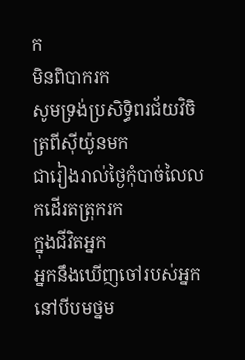ក
មិនពិបាករក
សូមទ្រង់ប្រសិទ្ធិពរជ័យវិចិត្រពីស៊ីយ៉ូនមក
ជារៀងរាល់ថ្ងៃកុំបាច់លៃលកដើរតត្រុករក
ក្នុងជីវិតអ្នក
អ្នកនឹងឃើញចៅរបស់អ្នកនៅបីបមថ្នម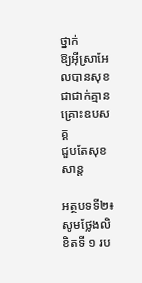ថ្នាក់
ឱ្យអ៊ីស្រាអែលបានសុខជាជាក់គ្មានគ្រោះឧបសគ្គ
ជួបតែសុខសាន្ត

អត្ថបទទី២៖ សូមថ្លែងលិខិតទី ១ រប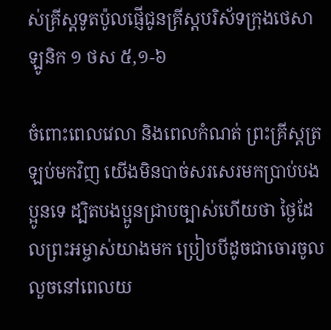ស់គ្រីស្តទូតប៉ូលផ្ញើជូនគ្រីស្តបរិស័ទក្រុងថេសាឡូនិក ១ ថស ៥,១-៦

ចំពោះពេលវេលា និងពេលកំណត់ ព្រះគ្រីស្តត្រឡប់មកវិញ យើងមិនបាច់សរសេរមកប្រាប់បងប្អូនទេ ដ្បិតបងប្អូនជ្រាបច្បាស់ហើយថា ថ្ងៃដែលព្រះអម្ចាស់យាងមក ប្រៀបបីដូចជាចោរចូលលួចនៅពេលយ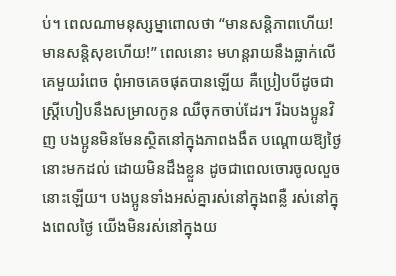ប់។ ពេលណាមនុស្សម្នាពោលថា “មានសន្តិភាពហើយ! មានសន្តិសុខហើយ!” ពេលនោះ មហន្តរាយនឹងធ្លាក់លើគេមួយរំពេច ពុំអាចគេចផុតបានឡើយ គឺប្រៀបបីដូចជាស្ត្រីហៀបនឹងសម្រាលកូន ឈឺចុកចាប់ដែរ។ រីឯបងប្អូនវិញ បងប្អូនមិនមែនស្ថិតនៅក្នុងភាពងងឹត បណ្តោយឱ្យថ្ងៃនោះមកដល់ ដោយមិនដឹងខ្លួន ដូចជាពេលចោរចូលលួចនោះឡើយ។ បងប្អូនទាំងអស់គ្នារស់នៅក្នុងពន្លឺ រស់នៅក្នុងពេលថ្ងៃ យើងមិនរស់នៅក្នុងយ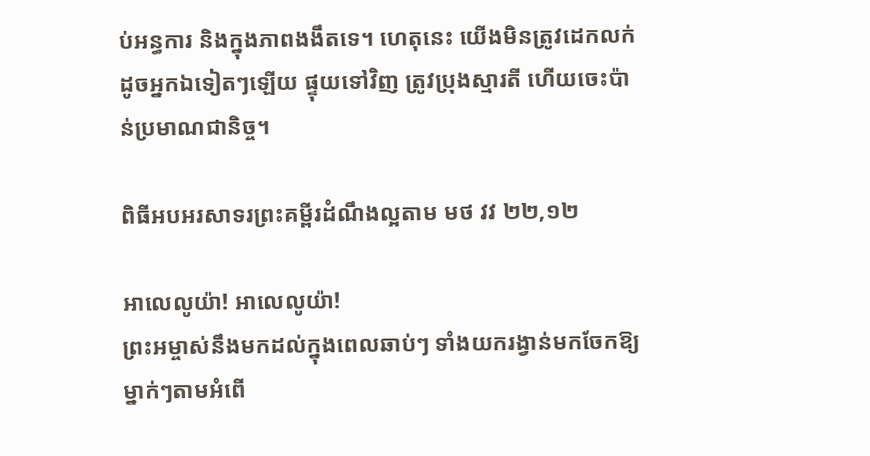ប់អន្ធការ និងក្នុងភាពងងឹតទេ។ ហេតុនេះ យើងមិនត្រូវដេកលក់ដូចអ្នកឯទៀតៗឡើយ ផ្ទុយទៅវិញ ត្រូវប្រុងស្មារតី ហើយចេះប៉ាន់ប្រមាណជានិច្ច។

ពិធីអបអរសាទរព្រះគម្ពីរដំណឹងល្អតាម មថ វវ ២២,១២

អាលេលូយ៉ា! អាលេលូយ៉ា!
ព្រះអម្ចាស់នឹងមកដល់ក្នុងពេលឆាប់ៗ ទាំងយករង្វាន់មកចែកឱ្យម្នាក់ៗតាមអំពើ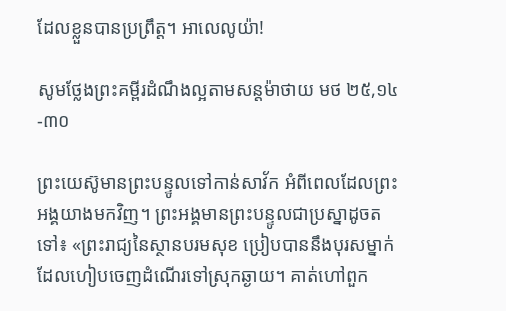ដែលខ្លួនបានប្រព្រឹត្ត។ អាលេលូយ៉ា!

សូមថ្លែងព្រះគម្ពីរដំណឹងល្អតាមសន្តម៉ាថាយ មថ ២៥,១៤-៣០

ព្រះយេស៊ូមានព្រះបន្ទូលទៅកាន់សាវ័ក អំពីពេលដែលព្រះអង្គយាងមកវិញ។ ព្រះអង្គមានព្រះបន្ទូលជាប្រស្នាដូចតទៅ៖ «ព្រះរាជ្យនៃស្ថានបរមសុខ ប្រៀបបាននឹងបុរសម្នាក់ ដែលហៀបចេញដំណើរទៅស្រុកឆ្ងាយ។ គាត់ហៅពួក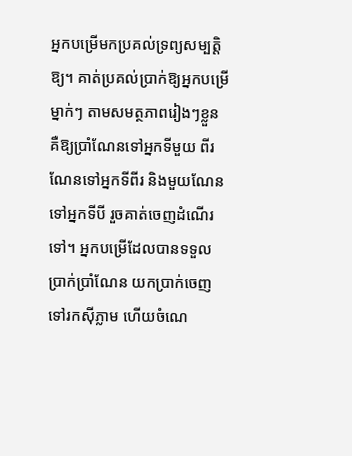អ្នកបម្រើមកប្រគល់ទ្រព្យសម្បត្តិឱ្យ។ គាត់ប្រគល់ប្រាក់ឱ្យអ្នកបម្រើម្នាក់ៗ តាមសមត្ថភាពរៀងៗខ្លួន គឺឱ្យប្រាំណែនទៅអ្នកទីមួយ ពីរណែនទៅអ្នកទីពីរ និងមួយណែនទៅអ្នកទីបី រួចគាត់ចេញដំណើរទៅ។ អ្នកបម្រើដែលបានទទួលប្រាក់ប្រាំណែន យកប្រាក់ចេញទៅរកស៊ីភ្លាម ហើយចំណេ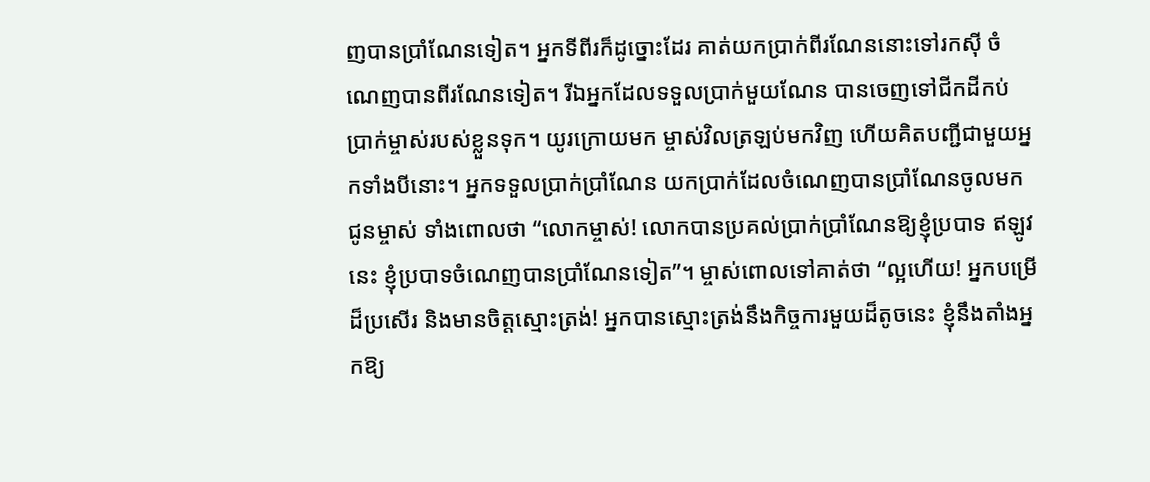ញបានប្រាំណែនទៀត។ អ្នកទីពីរក៏ដូច្នោះដែរ គាត់យកប្រាក់ពីរណែននោះទៅរកស៊ី ចំណេញបានពីរណែនទៀត។ រីឯអ្នកដែលទទួលប្រាក់មួយណែន បានចេញទៅជីកដីកប់ប្រាក់ម្ចាស់របស់ខ្លួនទុក។ យូរក្រោយមក ម្ចាស់វិលត្រឡប់មកវិញ ហើយគិតបញ្ជីជាមួយអ្នកទាំងបីនោះ។ អ្នកទទួលប្រាក់ប្រាំណែន យកប្រាក់ដែលចំណេញបានប្រាំណែនចូលមកជូនម្ចាស់ ទាំងពោលថា “លោកម្ចាស់! លោកបានប្រគល់ប្រាក់ប្រាំណែនឱ្យខ្ញុំប្របាទ ឥឡូវនេះ ខ្ញុំប្របាទចំណេញបានប្រាំណែនទៀត”។ ម្ចាស់ពោលទៅគាត់ថា “ល្អហើយ! អ្នកបម្រើ ដ៏ប្រសើរ និងមានចិត្តស្មោះត្រង់! អ្នកបានស្មោះត្រង់នឹងកិច្ចការមួយដ៏តូចនេះ ខ្ញុំនឹងតាំងអ្នកឱ្យ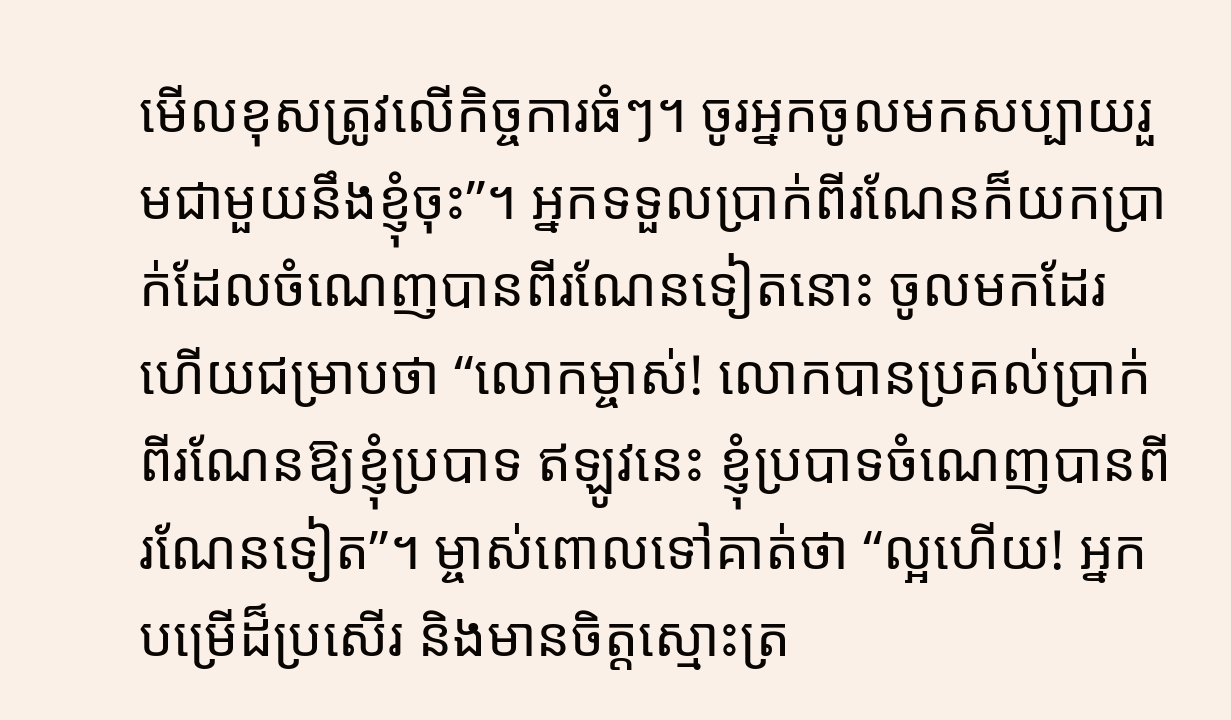មើលខុសត្រូវលើកិច្ចការធំៗ។ ចូរអ្នកចូលមកសប្បាយរួមជាមួយនឹងខ្ញុំចុះ”។ អ្នកទទួលប្រាក់ពីរណែនក៏យកប្រាក់ដែលចំណេញបានពីរណែនទៀតនោះ ចូលមកដែរ ហើយជម្រាបថា “លោកម្ចាស់! លោកបានប្រគល់ប្រាក់ពីរណែនឱ្យខ្ញុំប្របាទ ឥឡូវនេះ ខ្ញុំប្របាទចំណេញបានពីរណែនទៀត”។ ម្ចាស់ពោលទៅគាត់ថា “ល្អហើយ! អ្នកបម្រើដ៏ប្រសើរ និងមានចិត្តស្មោះត្រ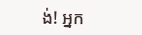ង់! អ្នក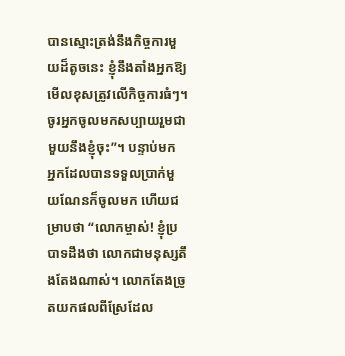បានស្មោះត្រង់នឹងកិច្ចការមួយដ៏តូចនេះ ខ្ញុំនឹងតាំងអ្នកឱ្យមើលខុសត្រូវលើកិច្ចការធំៗ។ ចូរអ្នកចូលមកសប្បាយរួមជាមួយនឹងខ្ញុំចុះ”។ បន្ទាប់មក អ្នកដែលបានទទួលប្រាក់មួយណែនក៏ចូលមក ហើយជម្រាបថា “លោកម្ចាស់! ខ្ញុំប្របាទដឹងថា លោកជាមនុស្សតឹងតែងណាស់។ លោកតែងច្រូតយកផលពីស្រែដែល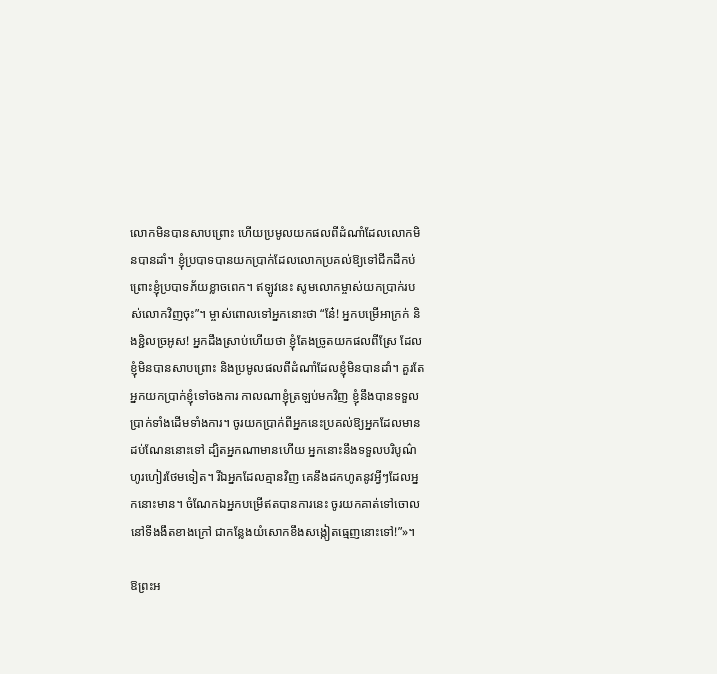លោកមិនបានសាបព្រោះ ហើយប្រមូលយកផលពីដំណាំដែលលោកមិនបានដាំ។ ខ្ញុំប្របាទបានយកប្រាក់ដែលលោកប្រគល់ឱ្យទៅជីកដីកប់ ព្រោះខ្ញុំប្របាទភ័យខ្លាចពេក។ ឥឡូវនេះ សូមលោកម្ចាស់យកប្រាក់របស់លោកវិញចុះ”។ ម្ចាស់ពោលទៅអ្នកនោះថា “នែ៎! អ្នកបម្រើអាក្រក់ និងខ្ជិលច្រអូស! អ្នកដឹងស្រាប់ហើយថា ខ្ញុំតែងច្រូតយកផលពីស្រែ ដែលខ្ញុំមិនបានសាបព្រោះ និងប្រមូលផលពីដំណាំដែលខ្ញុំមិនបានដាំ។ គួរតែអ្នកយកប្រាក់ខ្ញុំទៅចងការ កាលណាខ្ញុំត្រឡប់មកវិញ ខ្ញុំនឹងបានទទួលប្រាក់ទាំងដើមទាំងការ។ ចូរយកប្រាក់ពីអ្នកនេះប្រគល់ឱ្យអ្នកដែលមានដប់ណែននោះទៅ ដ្បិតអ្នកណាមានហើយ អ្នកនោះនឹងទទួលបរិបូណ៌ហូរហៀរថែមទៀត។ រីឯអ្នកដែលគ្មានវិញ គេនឹងដកហូតនូវអ្វីៗដែលអ្នកនោះមាន។ ចំណែកឯអ្នកបម្រើឥតបានការនេះ ចូរយកគាត់ទៅចោលនៅទីងងឹតខាងក្រៅ ជាកន្លែងយំសោកខឹងសង្កៀតធ្មេញនោះទៅ!”»។

ឱព្រះអ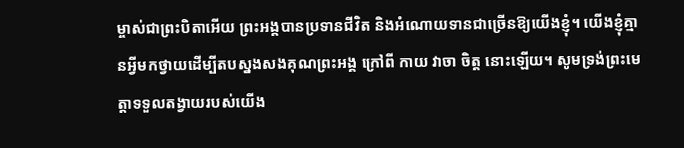ម្ចាស់ជាព្រះបិតាអើយ ព្រះអង្គបានប្រទានជីវិត និងអំណោយទានជាច្រើនឱ្យយើងខ្ញុំ។ យើងខ្ញុំគ្មានអ្វីមកថ្វាយដើម្បីតបស្នងសងគុណព្រះអង្គ ក្រៅពី កាយ វាចា ចិត្ត នោះឡើយ។ សូមទ្រង់ព្រះមេត្តាទទួលតង្វាយរបស់យើង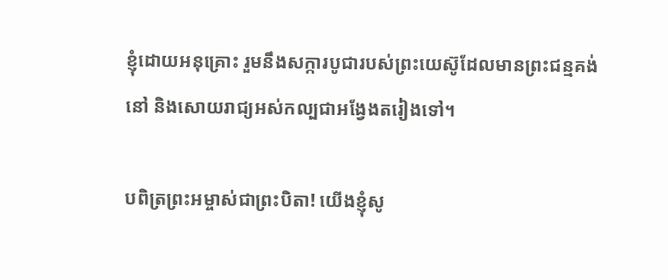ខ្ញុំដោយអនុគ្រោះ រួមនឹងសក្ការបូជារបស់ព្រះយេស៊ូដែលមានព្រះជន្មគង់នៅ និងសោយរាជ្យអស់កល្បជាអង្វែងតរៀងទៅ។

បពិត្រព្រះអម្ចាស់ជាព្រះបិតា! យើងខ្ញុំសូ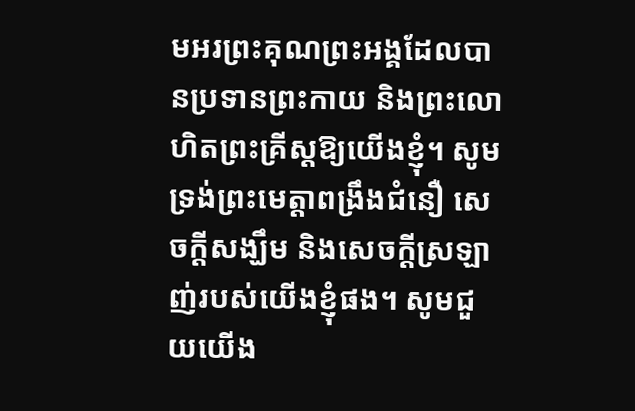មអរព្រះគុណព្រះអង្គដែលបានប្រទានព្រះកាយ និងព្រះលោហិតព្រះគ្រីស្តឱ្យយើងខ្ញុំ។ សូមទ្រង់ព្រះមេត្តាពង្រឹងជំនឿ សេចក្តីសង្ឃឹម និងសេចក្តីស្រឡាញ់របស់យើងខ្ញុំផង។ សូមជួយយើង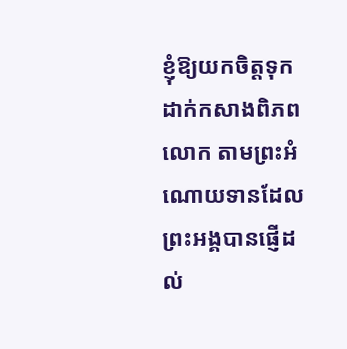ខ្ញុំឱ្យយកចិត្តទុកដាក់កសាងពិភព លោក តាមព្រះអំណោយទានដែលព្រះអង្គបានផ្ញើដល់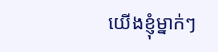យើងខ្ញុំម្នាក់ៗ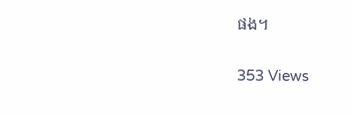ផង។

353 Views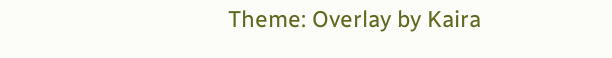Theme: Overlay by Kaira